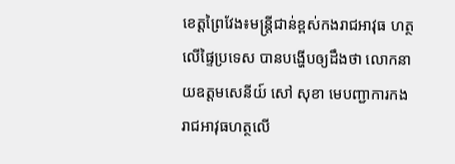ខេត្តព្រៃវែង៖មន្ត្រីជាន់ខ្ពស់កងរាជអាវុធ ហត្ថលើផ្ទៃប្រទេស បានបង្ហើបឲ្យដឹងថា លោកនាយឧត្តមសេនីយ៍ សៅ សុខា មេបញ្ជាការកងរាជអាវុធហត្ថលើ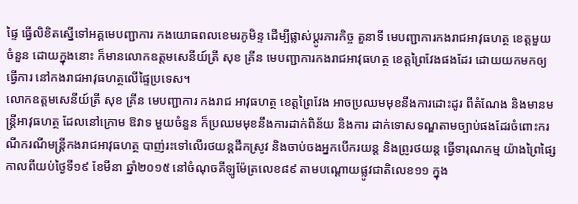ផ្ទៃ ធ្វើលិខិតស្នើទៅអគ្គមេបញ្ជាការ កងយោធពលខេមរភូមិន្ទ ដើម្បីផ្លាស់ប្តូរភារកិច្ច តួនាទី មេបញ្ជាការកងរាជអាវុធហត្ថ ខេត្តមួយចំនួន ដោយក្នុងនោះ ក៏មានលោកឧត្តមសេនីយ៍ត្រី សុខ គ្រីន មេបញ្ជាការកងរាជអាវុធហត្ថ ខេត្តព្រៃវែងផងដែរ ដោយយកមកឲ្យធ្វើការ នៅកងរាជអាវុធហត្ថលើផ្ទៃប្រទេស។
លោកឧត្តមសេនីយ៍ត្រី សុខ គ្រីន មេបញ្ជាការ កងរាជ អាវុធហត្ថ ខេត្តព្រៃវែង អាចប្រឈមមុខនឹងការដោះដូរ ពីតំណែង និងមានមន្ត្រីអាវុធហត្ថ ដែលនៅក្រោម ឱវាទ មួយចំនួន ក៏ប្រឈមមុខនឹងការដាក់ពិន័យ និងការ ដាក់ទោសទណ្ឌតាមច្បាប់ផងដែរចំពោះករណីករណីមន្ត្រីកងរាជអាវុធហត្ថ បាញ់រះទៅលើរថយន្តដឹកស្រូវ និងចាប់ចងអ្នកបើករយន្ត និងព្រូរថយន្ត ធ្វើទារុណកម្ម យ៉ាងព្រៃផ្សៃ កាលពីយប់ថ្ងៃទី១៩ ខែមីនា ឆ្នាំ២០១៥ នៅចំណុចគីឡូម៉ែត្រលេខ៨៩ តាមបណ្ដោយផ្លូវជាតិលេខ១១ ក្នុង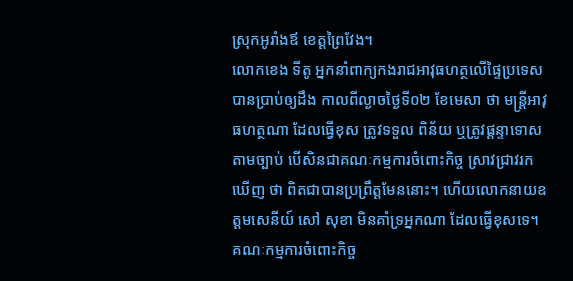ស្រុកអូរាំងឪ ខេត្ដព្រៃវែង។
លោកខេង ទីតូ អ្នកនាំពាក្យកងរាជអាវុធហត្ថលើផ្ទៃប្រទេស បានប្រាប់ឲ្យដឹង កាលពីល្ងាចថ្ងៃទី០២ ខែមេសា ថា មន្ត្រីអាវុធហត្ថណា ដែលធ្វើខុស ត្រូវទទួល ពិន័យ ឬត្រូវផ្តន្ទាទោសតាមច្បាប់ បើសិនជាគណៈកម្មការចំពោះកិច្ច ស្រាវជ្រាវរកឃើញ ថា ពិតជាបានប្រព្រឹត្តមែននោះ។ ហើយលោកនាយឧត្តមសេនីយ៍ សៅ សុខា មិនគាំទ្រអ្នកណា ដែលធ្វើខុសទេ។
គណៈកម្មការចំពោះកិច្ច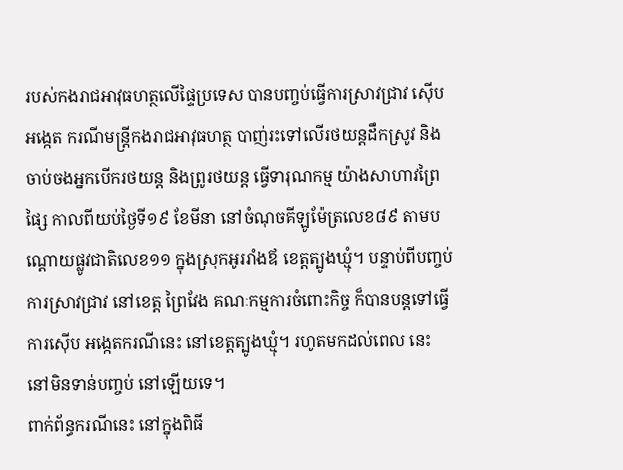របស់កងរាជអាវុធហត្ថលើផ្ទៃប្រទេស បានបញ្ចប់ធ្វើការស្រាវជ្រាវ ស៊ើបអង្កេត ករណីមន្ត្រីកងរាជអាវុធហត្ថ បាញ់រះទៅលើរថយន្តដឹកស្រូវ និងចាប់ចងអ្នកបើករថយន្ត និងព្រូរថយន្ត ធ្វើទារុណកម្ម យ៉ាងសាហាវព្រៃផ្សៃ កាលពីយប់ថ្ងៃទី១៩ ខែមីនា នៅចំណុចគីឡូម៉ែត្រលេខ៨៩ តាមបណ្ដោយផ្លូវជាតិលេខ១១ ក្នុងស្រុកអូររាំងឪ ខេត្ដត្បូងឃ្មុំ។ បន្ទាប់ពីបញ្ចប់ការស្រាវជ្រាវ នៅខេត្ត ព្រៃវែង គណៈកម្មការចំពោះកិច្ច ក៏បានបន្តទៅធ្វើការស៊ើប អង្កេតករណីនេះ នៅខេត្តត្បូងឃ្មុំ។ រហូតមកដល់ពេល នេះ នៅមិនទាន់បញ្ចប់ នៅឡើយទេ។
ពាក់ព័ន្ធករណីនេះ នៅក្នុងពិធី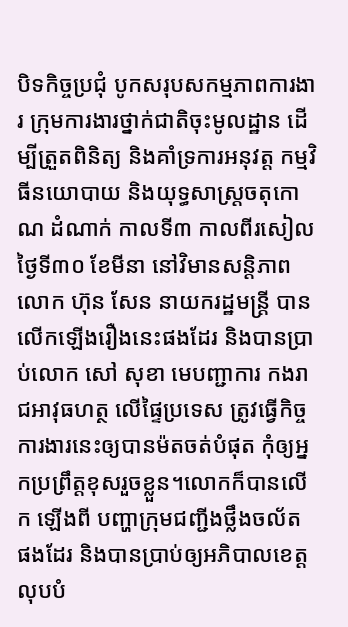បិទកិច្ចប្រជុំ បូកសរុបសកម្មភាពការងារ ក្រុមការងារថ្នាក់ជាតិចុះមូលដ្ឋាន ដើម្បីត្រួតពិនិត្យ និងគាំទ្រការអនុវត្ត កម្មវិធីនយោបាយ និងយុទ្ធសាស្ត្រចតុកោណ ដំណាក់ កាលទី៣ កាលពីរសៀលថ្ងៃទី៣០ ខែមីនា នៅវិមានសន្តិភាព លោក ហ៊ុន សែន នាយករដ្ឋមន្ត្រី បាន លើកឡើងរឿងនេះផងដែរ និងបានប្រាប់លោក សៅ សុខា មេបញ្ជាការ កងរាជអាវុធហត្ថ លើផ្ទៃប្រទេស ត្រូវធ្វើកិច្ចការងារនេះឲ្យបានម៉តចត់បំផុត កុំឲ្យអ្នកប្រព្រឹត្តខុសរួចខ្លួន។លោកក៏បានលើក ឡើងពី បញ្ហាក្រុមជញ្ជីងថ្លឹងចល័ត ផងដែរ និងបានប្រាប់ឲ្យអភិបាលខេត្ត លុបបំ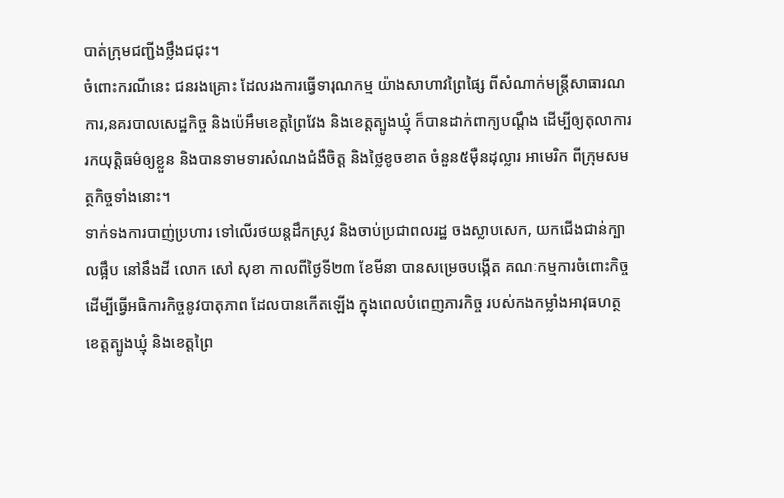បាត់ក្រុមជញ្ជីងថ្លឹងជជុះ។
ចំពោះករណីនេះ ជនរងគ្រោះ ដែលរងការធ្វើទារុណកម្ម យ៉ាងសាហាវព្រៃផ្សៃ ពីសំណាក់មន្ត្រីសាធារណការ,នគរបាលសេដ្ឋកិច្ច និងប៉េអឹមខេត្តព្រៃវែង និងខេត្តត្បូងឃ្មុំ ក៏បានដាក់ពាក្យបណ្តឹង ដើម្បីឲ្យតុលាការ រកយុត្តិធម៌ឲ្យខ្លួន និងបានទាមទារសំណងជំងឺចិត្ត និងថ្លៃខូចខាត ចំនួន៥ម៉ឺនដុល្លារ អាមេរិក ពីក្រុមសមត្ថកិច្ចទាំងនោះ។
ទាក់ទងការបាញ់ប្រហារ ទៅលើរថយន្តដឹកស្រូវ និងចាប់ប្រជាពលរដ្ឋ ចងស្លាបសេក, យកជើងជាន់ក្បាលផ្អឹប នៅនឹងដី លោក សៅ សុខា កាលពីថ្ងៃទី២៣ ខែមីនា បានសម្រេចបង្កើត គណៈកម្មការចំពោះកិច្ច ដើម្បីធ្វើអធិការកិច្ចនូវបាតុភាព ដែលបានកើតឡើង ក្នុងពេលបំពេញភារកិច្ច របស់កងកម្លាំងអាវុធហត្ថ ខេត្តត្បូងឃ្មុំ និងខេត្តព្រៃ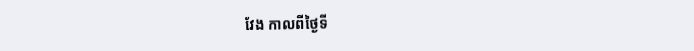វែង កាលពីថ្ងៃទី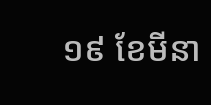១៩ ខែមីនា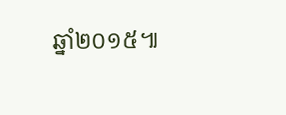ឆ្នាំ២០១៥៕